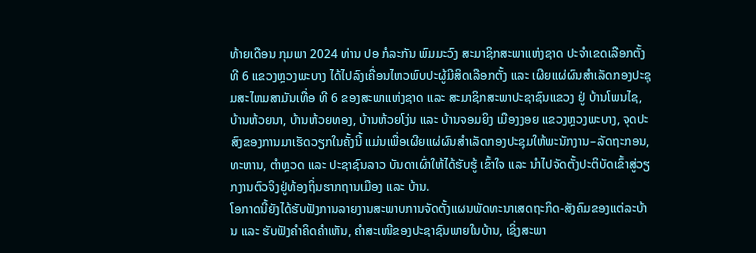ທ້າຍເດືອນ ກຸມພາ 2024 ທ່ານ ປອ ກໍລະກັນ ພົມມະວົງ ສະມາຊິກສະພາແຫ່ງຊາດ ປະຈໍາເຂດເລືອກຕັ້ງທີ 6 ແຂວງຫຼວງພະບາງ ໄດ້ໄປລົງເຄື່ອນໄຫວພົບປະຜູ້ມີສິດເລືອກຕັ້ງ ແລະ ເຜີຍແຜ່ຜົນສຳເລັດກອງປະຊຸມສະໄຫມສາມັນເທື່ອ ທີ 6 ຂອງສະພາແຫ່ງຊາດ ແລະ ສະມາຊິກສະພາປະຊາຊົນແຂວງ ຢູ່ ບ້ານໂພນໄຊ, ບ້ານຫ້ວຍນາ, ບ້ານຫ້ວຍທອງ, ບ້ານຫ້ວຍໂງ່ນ ແລະ ບ້ານຈອມຍິງ ເມືອງງອຍ ແຂວງຫຼວງພະບາງ, ຈຸດປະສົງຂອງການມາເຮັດວຽກໃນຄັ້ງນີ້ ແມ່ນເພື່ອເຜີຍແຜ່ຜົນສໍາເລັດກອງປະຊຸມໃຫ້ພະນັກງານ–ລັດຖະກອນ, ທະຫານ, ຕໍາຫຼວດ ແລະ ປະຊາຊົນລາວ ບັນດາເຜົ່າໃຫ້ໄດ້ຮັບຮູ້ ເຂົ້າໃຈ ແລະ ນໍາໄປຈັດຕັ້ງປະຕິບັດເຂົ້າສູ່ວຽກງານຕົວຈິງຢູ່ທ້ອງຖິ່ນຮາກຖານເມືອງ ແລະ ບ້ານ.
ໂອກາດນີ້ຍັງໄດ້ຮັບຟັງການລາຍງານສະພາບການຈັດຕັ້ງແຜນພັດທະນາເສດຖະກິດ-ສັງຄົມຂອງແຕ່ລະບ້ານ ແລະ ຮັບຟັງຄໍາຄິດຄໍາເຫັນ, ຄໍາສະເໜີຂອງປະຊາຊົນພາຍໃນບ້ານ, ເຊິ່ງສະພາ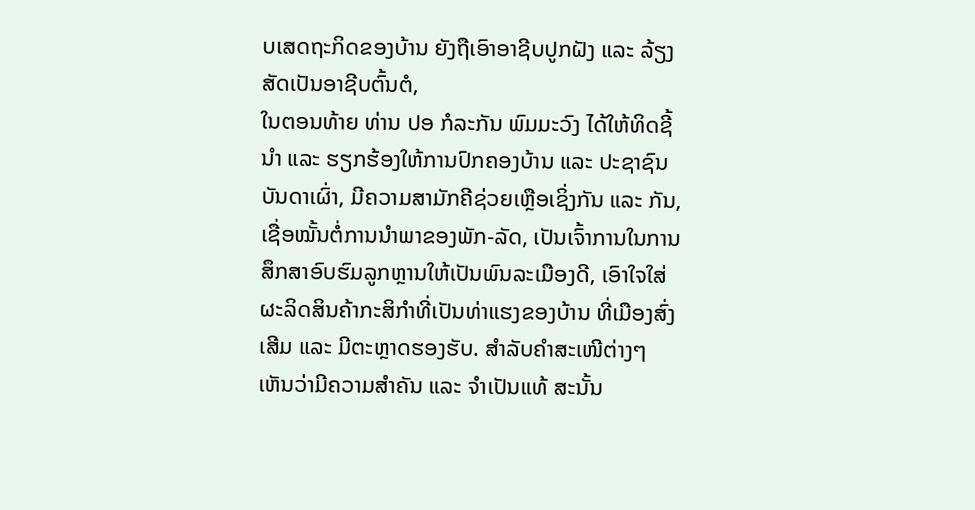ບເສດຖະກິດຂອງບ້ານ ຍັງຖືເອົາອາຊີບປູກຝັງ ແລະ ລ້ຽງສັດເປັນອາຊີບຕົ້ນຕໍ,
ໃນຕອນທ້າຍ ທ່ານ ປອ ກໍລະກັນ ພົມມະວົງ ໄດ້ໃຫ້ທິດຊີ້ນໍາ ແລະ ຮຽກຮ້ອງໃຫ້ການປົກຄອງບ້ານ ແລະ ປະຊາຊົນບັນດາເຜົ່າ, ມີຄວາມສາມັກຄີຊ່ວຍເຫຼືອເຊິ່ງກັນ ແລະ ກັນ, ເຊື່ອໝັ້ນຕໍ່ການນໍາພາຂອງພັກ-ລັດ, ເປັນເຈົ້າການໃນການສຶກສາອົບຮົມລູກຫຼານໃຫ້ເປັນພົນລະເມືອງດີ, ເອົາໃຈໃສ່ຜະລິດສິນຄ້າກະສິກໍາທີ່ເປັນທ່າແຮງຂອງບ້ານ ທີ່ເມືອງສົ່ງເສີມ ແລະ ມີຕະຫຼາດຮອງຮັບ. ສໍາລັບຄໍາສະເໜີຕ່າງໆ ເຫັນວ່າມີຄວາມສໍາຄັນ ແລະ ຈໍາເປັນແທ້ ສະນັ້ນ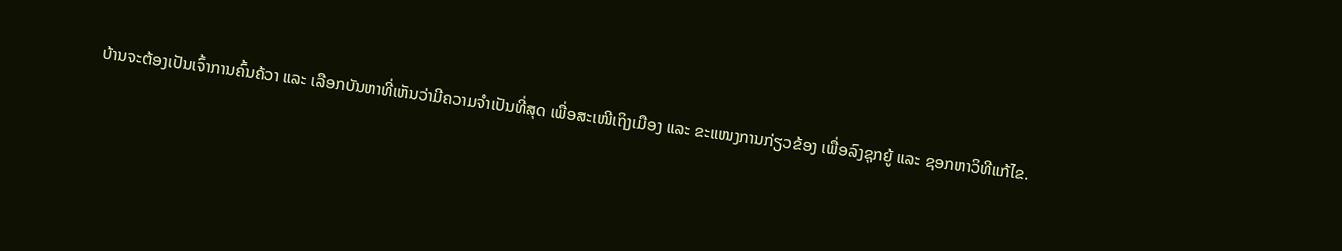ບ້ານຈະຕ້ອງເປັນເຈົ້າການຄົ້ນຄ້ວາ ແລະ ເລືອກບັນຫາທີ່ເຫັນວ່າມີຄວາມຈໍາເປັນທີ່ສຸດ ເພື່ອສະເໜີເຖິງເມືອງ ແລະ ຂະແໜງການກ່ຽວຂ້ອງ ເພື່ອລົງຊຸກຍູ້ ແລະ ຊອກຫາວິທີແກ້ໄຂ.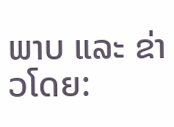ພາບ ແລະ ຂ່າວໂດຍ: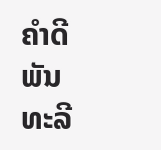ຄຳດີ ພັນທະລີ